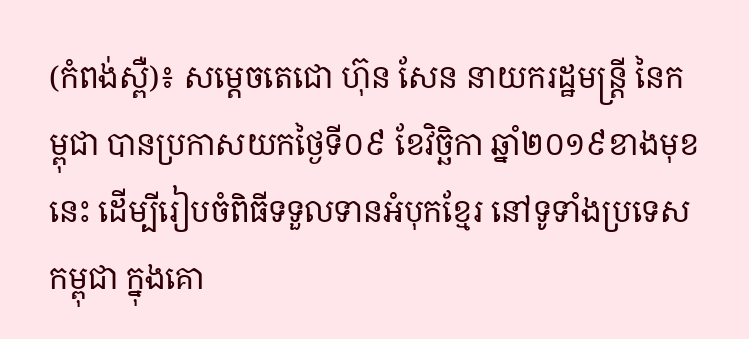(កំពង់ស្ពឺ)៖ សម្តេចតេជោ ហ៊ុន សែន នាយករដ្ឋមន្រ្តី នៃកម្ពុជា បានប្រកាសយកថ្ងៃទី០៩ ខែវិច្ឆិកា ឆ្នាំ២០១៩ខាងមុខនេះ ដើម្បីរៀបចំពិធីទទួលទានអំបុកខ្មែរ នៅទូទាំងប្រទេសកម្ពុជា ក្នុងគោ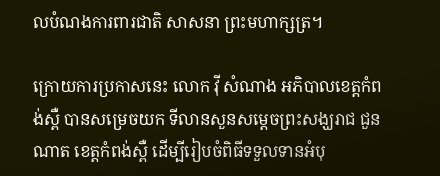លបំណងការពារជាតិ សាសនា ព្រះមហាក្សត្រ។

ក្រោយការប្រកាសនេះ លោក វ៉ី សំណាង អភិបាលខេត្តកំពង់ស្ពឺ បានសម្រេចយក ទីលានសួនសម្ដេចព្រះសង្ឃរាជ ជួន ណាត ខេត្តកំពង់ស្ពឺ ដើម្បីរៀបចំពិធីទទួលទានអំបុ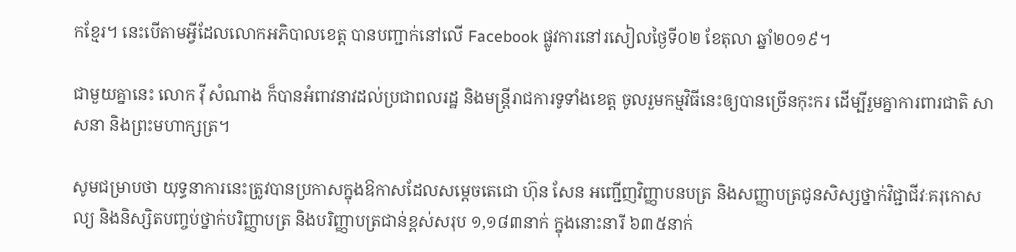កខ្មែរ។ នេះបើតាមអ្វីដែលលោកអភិបាលខេត្ត បានបញ្ជាក់នៅលើ Facebook ផ្លូវការនៅរសៀលថ្ងៃទី០២ ខែតុលា ឆ្នាំ២០១៩។

ជាមួយគ្នានេះ លោក វ៉ី សំណាង ក៏បានអំពាវនាវដល់ប្រជាពលរដ្ឋ និងមន្ដ្រីរាជការទូទាំងខេត្ត ចូលរួមកម្មវិធីនេះឲ្យបានច្រើនកុះករ ដើម្បីរួមគ្នាការពារជាតិ សាសនា និងព្រះមហាក្សត្រ។

សូមជម្រាបថា យុទ្ធនាការនេះត្រូវបានប្រកាសក្នុងឱកាសដែលសម្តេចតេជោ ហ៊ុន សែន អញ្ជើញវិញ្ញាបនបត្រ និងសញ្ញាបត្រជូនសិស្សថ្នាក់វិជ្ជាជីវៈគរុកោសល្យ និងនិស្សិតបញ្ចប់ថ្នាក់បរិញ្ញាបត្រ និងបរិញ្ញាបត្រជាន់ខ្ពស់សរុប ១,១៨៣នាក់ ក្នុងនោះនារី ៦៣៥នាក់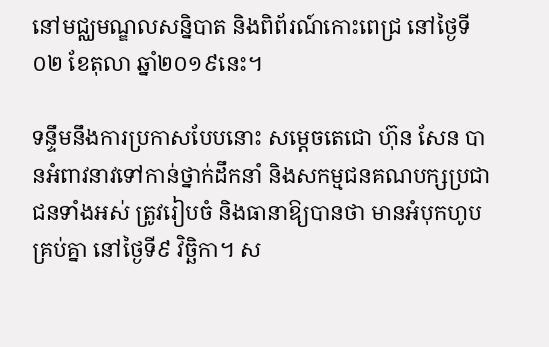នៅមជ្ឈមណ្ឌលសន្និបាត និងពិព័រណ៍កោះពេជ្រ នៅថ្ងៃទី០២ ខែតុលា ឆ្នាំ២០១៩នេះ។

ទន្ទឹមនឹងការប្រកាសបែបនោះ សម្តេចតេជោ ហ៊ុន សែន បានអំពាវនាវទៅកាន់ថ្នាក់ដឹកនាំ និងសកម្មជនគណបក្សប្រជាជនទាំងអស់ ត្រូវរៀបចំ និងធានាឱ្យបានថា មានអំបុកហូបគ្រប់គ្នា នៅថ្ងៃទី៩ វិច្ឆិកា។ ស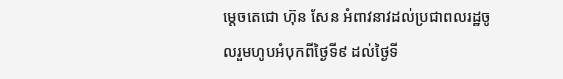ម្តេចតេជោ ហ៊ុន សែន អំពាវនាវដល់ប្រជាពលរដ្ឋចូលរួមហូបអំបុកពីថ្ងៃទី៩ ដល់ថ្ងៃទី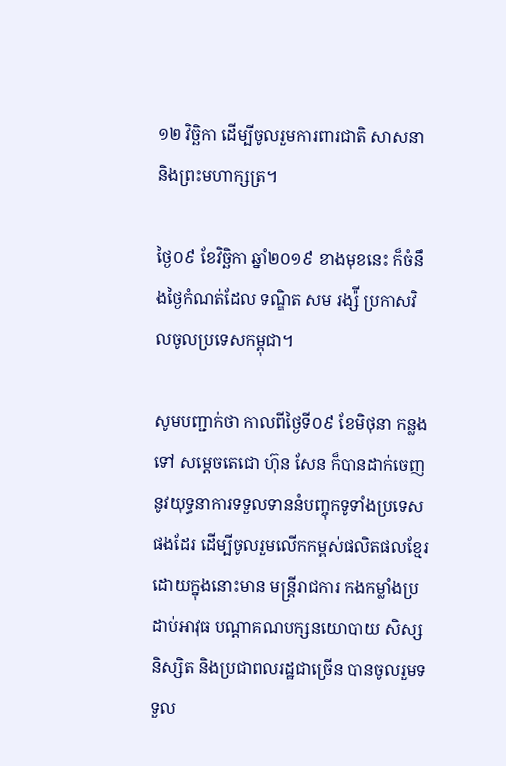១២ វិច្ឆិកា ដើម្បីចូលរួមការពារជាតិ សាសនា និងព្រះមហាក្សត្រ។

ថ្ងៃ០៩ ខែវិច្ឆិកា ឆ្នាំ២០១៩ ខាងមុខនេះ ក៏ចំនឹងថ្ងៃកំណត់ដែល ទណ្ឌិត សម រង្ស៉ី ប្រកាសវិលចូលប្រទេសកម្ពុជា។

សូមបញ្ជាក់ថា កាលពីថ្ងៃទី០៩ ខែមិថុនា កន្លងទៅ សម្តេចតេជោ ហ៊ុន សែន ក៏បានដាក់ចេញនូវយុទ្ធនាការទទួលទាននំបញ្ចុកទូទាំងប្រទេសផងដែរ ដើម្បីចូលរួមលើកកម្ពស់ផលិតផលខ្មែរ ដោយក្នុងនោះមាន មន្រ្តីរាជការ កងកម្លាំងប្រដាប់អាវុធ បណ្តាគណបក្សនយោបាយ សិស្ស និស្សិត និងប្រជាពលរដ្ឋជាច្រើន បានចូលរួមទទួល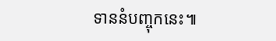ទាននំបញ្ចុកនេះ៕